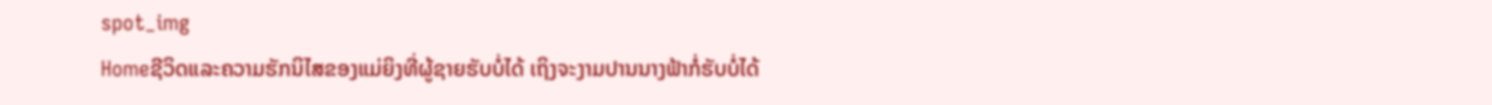spot_img
Homeຊີວິດແລະຄວາມຮັກນິໄສຂອງແມ່ຍິງທີ່ຜູ້ຊາຍຮັບບໍ່ໄດ້ ເຖິງຈະງາມປານນາງຟ້າກໍ່ຮັບບໍ່ໄດ້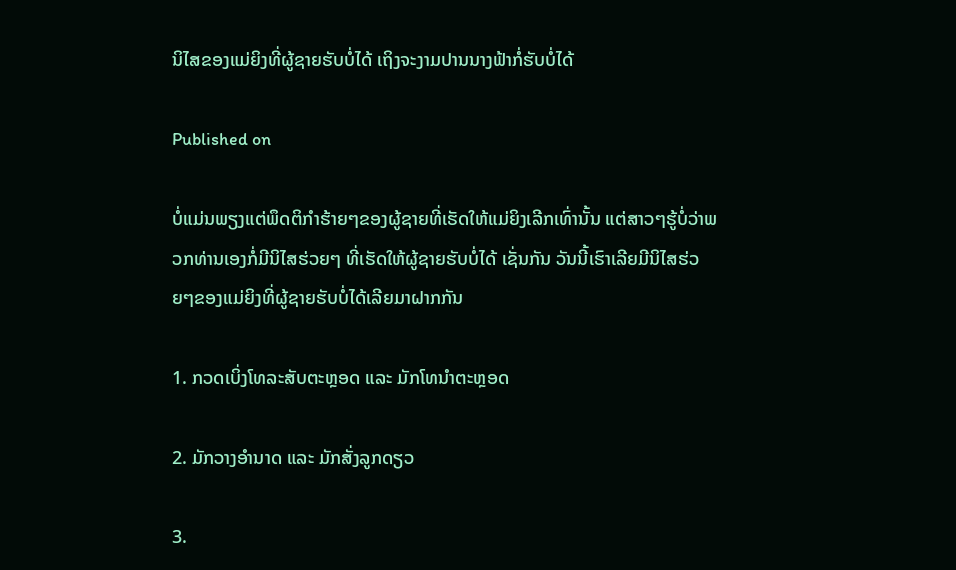ນິໄສຂອງແມ່ຍິງທີ່ຜູ້ຊາຍຮັບບໍ່ໄດ້ ເຖິງຈະງາມປານນາງຟ້າກໍ່ຮັບບໍ່ໄດ້

Published on

ບໍ່ແມ່ນພຽງແຕ່ພຶດຕິກຳຮ້າຍໆຂອງຜູ້ຊາຍທີ່ເຮັດໃຫ້ແມ່ຍິງເລີກເທົ່ານັ້ນ ແຕ່ສາວໆຮູ້ບໍ່ວ່າພວກທ່ານເອງກໍ່ມີນິໄສຮ່ວຍໆ ທີ່ເຮັດໃຫ້ຜູ້ຊາຍຮັບບໍ່ໄດ້ ເຊັ່ນກັນ ວັນນີ້ເຮົາເລີຍມີນິໄສຮ່ວຍໆຂອງແມ່ຍິງທີ່ຜູ້ຊາຍຮັບບໍ່ໄດ້ເລີຍມາຝາກກັນ

1. ກວດເບິ່ງໂທລະສັບຕະຫຼອດ ແລະ ມັກໂທນຳຕະຫຼອດ

2. ມັກວາງອຳນາດ ແລະ ມັກສັ່ງລູກດຽວ

3.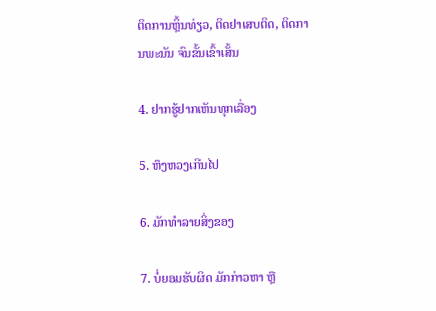ຕິດການຫຼິ້ນທ່ຽວ, ຕິດຢາເສບຕິດ, ຕິດການພະນັນ ຈົນຂັ້ນເຂົ້າເສັ້ນ

4. ຢາກຮູ້ຢາກເຫັນທຸກເລື່ອງ

5. ຫຶງຫວງເກີນໄປ

6. ມັກທຳລາຍສິ່ງຂອງ

7. ບໍ່ຍອມຮັບຜິດ ມັກກ່າວຫາ ຫຼື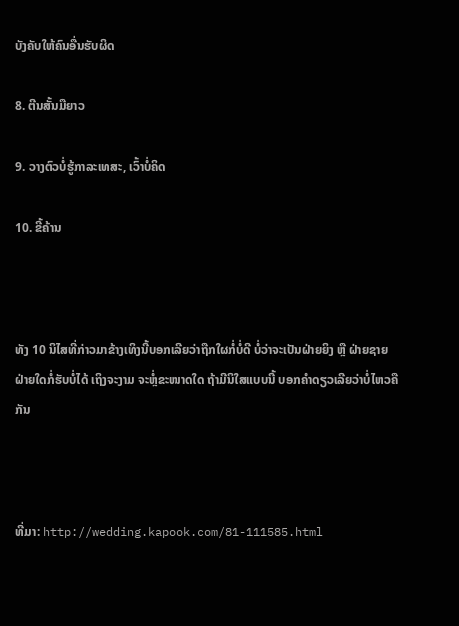ບັງຄັບໃຫ້ຄົນອື່ນຮັບຜິດ

8. ຕີນສັ້ນມືຍາວ

9. ວາງຕົວບໍ່ຮູ້ກາລະເທສະ, ເວົ້າບໍ່ຄິດ

10. ຂີ້ຄ້ານ



ທັງ 10 ນິໄສທີ່ກ່າວມາຂ້າງເທິງນີ້ບອກເລີຍວ່າຖືກໃຜກໍ່ບໍ່ດີ ບໍ່ວ່າຈະເປັນຝ່າຍຍິງ ຫຼື ຝ່າຍຊາຍ ຝ່າຍໃດກໍ່ຮັບບໍ່ໄດ້ ເຖິງຈະງາມ ຈະຫຼໍ່ຂະໜາດໃດ ຖ້າມີນິໃສແບບນີ້ ບອກຄຳດຽວເລີຍວ່າບໍ່ໄຫວຄືກັນ



ທີ່ມາ: http://wedding.kapook.com/81-111585.html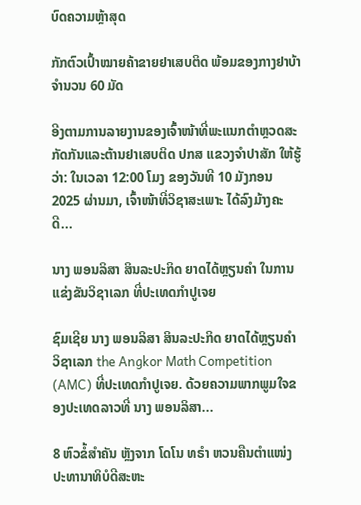ບົດຄວາມຫຼ້າສຸດ

ກັກຕົວເປົ້າໝາຍຄ້າຂາຍຢາເສບຕິດ ພ້ອມຂອງກາງຢາບ້າ ຈຳນວນ 60 ມັດ

ອີງຕາມການລາຍງານຂອງເຈົ້າໜ້າທີ່ພະແນກຕຳຫຼວດສະກັດກັນແລະຕ້ານຢາເສບຕິດ ປກສ ແຂວງຈຳປາສັກ ໃຫ້ຮູ້ວ່າ: ໃນເວລາ 12:00 ໂມງ ຂອງວັນທີ 10 ມັງກອນ 2025 ຜ່ານມາ, ເຈົ້າໜ້າທີ່ວິຊາສະເພາະ ໄດ້ລົງມ້າງຄະດີ...

ນາງ ພອນລິສາ ສິນລະປະກິດ ຍາດໄດ້ຫຼຽນຄໍາ ໃນການແຂ່ງຂັນວິຊາເລກ ທີ່ປະເທດກໍາປູເຈຍ

ຊົມເຊີຍ ນາງ ພອນລິສາ ສິນລະປະກິດ ຍາດໄດ້ຫຼຽນຄໍາ ວິຊາເລກ the Angkor Math Competition (AMC) ທີ່ປະເທດກໍາປູເຈຍ. ດ້ວຍຄວາມພາກພູມໃຈຂອງປະເທດລາວທີ່ ນາງ ພອນລິສາ...

8 ຫົວຂໍ້ສຳຄັນ ຫຼັງຈາກ ໂດໂນ ທຣຳ ຫວນຄືນຕຳແໜ່ງປະທານາທິບໍດີສະຫະ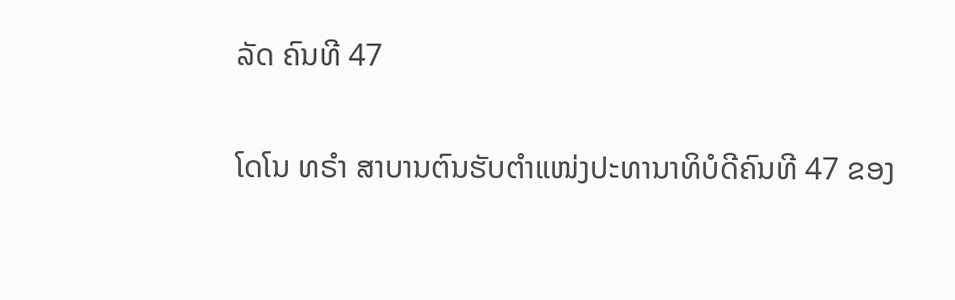ລັດ ຄົນທີ 47

ໂດໂນ ທຣຳ ສາບານຕົນຮັບຕຳແໜ່ງປະທານາທິບໍດີຄົນທີ 47 ຂອງ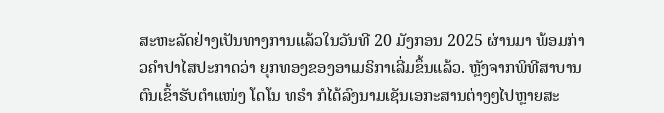ສະຫະລັດຢ່າງເປັນທາງການແລ້ວໃນວັນທີ 20 ມັງກອນ 2025 ຜ່ານມາ ພ້ອມກ່າວຄຳປາໄສປະກາດວ່າ ຍຸກທອງຂອງອາເມຣິກາເລີ່ມຂຶ້ນແລ້ວ. ຫຼັງຈາກພິທີສາບານຕົນເຂົ້າຮັບຕຳແໜ່ງ ໂດໂນ ທຣຳ ກໍໄດ້ລົງນາມເຊັນເອກະສານຕ່າງໆໄປຫຼາຍສະ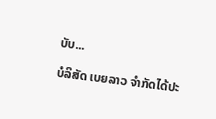ບັບ...

ບໍລິສັດ ເບຍລາວ ຈຳກັດໄດ້ປະ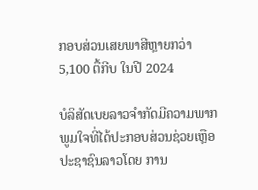ກອບສ່ວນເສຍພາສີຫຼາຍກວ່າ 5,100 ຕື້ກີບ ໃນປີ 2024

ບໍລິສັດເບຍລາວຈຳກັດມີຄວາມພາກພູມໃຈທີ່ໄດ້ປະກອບສ່ວນຊ່ວຍເຫຼືອປະຊາຊົນລາວໂດຍ ການ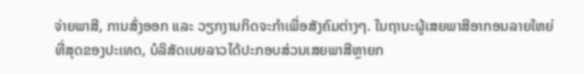ຈ່າຍພາສີ, ການສົ່ງອອກ ແລະ ວຽກງານກິດຈະກຳເພື່ອສັງຄົມຕ່າງໆ. ໃນຖານະຜູ້ເສຍພາສີອາກອນລາຍໃຫຍ່ທີ່ສຸດຂອງປະເທດ, ບໍລິສັດເບຍລາວໄດ້ປະກອບສ່ວນເສຍພາສີຫຼາຍກ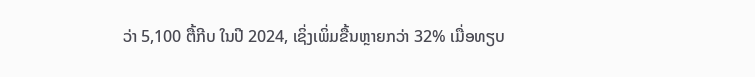ວ່າ 5,100 ຕື້ກີບ ໃນປີ 2024, ເຊິ່ງເພິ່ມຂື້ນຫຼາຍກວ່າ 32% ເມື່ອທຽບ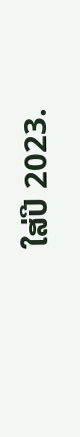ໃສ່ປີ 2023.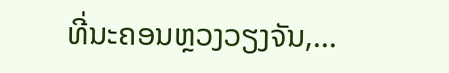ທີ່ນະຄອນຫຼວງວຽງຈັນ,...